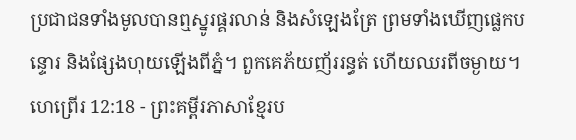ប្រជាជនទាំងមូលបានឮស្នូរផ្គរលាន់ និងសំឡេងត្រែ ព្រមទាំងឃើញផ្លេកបន្ទោរ និងផ្សែងហុយឡើងពីភ្នំ។ ពួកគេភ័យញ័ររន្ធត់ ហើយឈរពីចម្ងាយ។
ហេព្រើរ 12:18 - ព្រះគម្ពីរភាសាខ្មែរប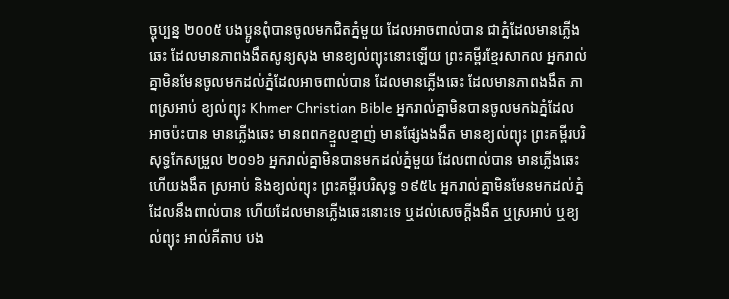ច្ចុប្បន្ន ២០០៥ បងប្អូនពុំបានចូលមកជិតភ្នំមួយ ដែលអាចពាល់បាន ជាភ្នំដែលមានភ្លើងឆេះ ដែលមានភាពងងឹតសូន្យសុង មានខ្យល់ព្យុះនោះឡើយ ព្រះគម្ពីរខ្មែរសាកល អ្នករាល់គ្នាមិនមែនចូលមកដល់ភ្នំដែលអាចពាល់បាន ដែលមានភ្លើងឆេះ ដែលមានភាពងងឹត ភាពស្រអាប់ ខ្យល់ព្យុះ Khmer Christian Bible អ្នករាល់គ្នាមិនបានចូលមកឯភ្នំដែលអាចប៉ះបាន មានភ្លើងឆេះ មានពពកខ្មួលខ្មាញ់ មានផ្សែងងងឹត មានខ្យល់ព្យុះ ព្រះគម្ពីរបរិសុទ្ធកែសម្រួល ២០១៦ អ្នករាល់គ្នាមិនបានមកដល់ភ្នំមួយ ដែលពាល់បាន មានភ្លើងឆេះ ហើយងងឹត ស្រអាប់ និងខ្យល់ព្យុះ ព្រះគម្ពីរបរិសុទ្ធ ១៩៥៤ អ្នករាល់គ្នាមិនមែនមកដល់ភ្នំ ដែលនឹងពាល់បាន ហើយដែលមានភ្លើងឆេះនោះទេ ឬដល់សេចក្ដីងងឹត ឬស្រអាប់ ឬខ្យល់ព្យុះ អាល់គីតាប បង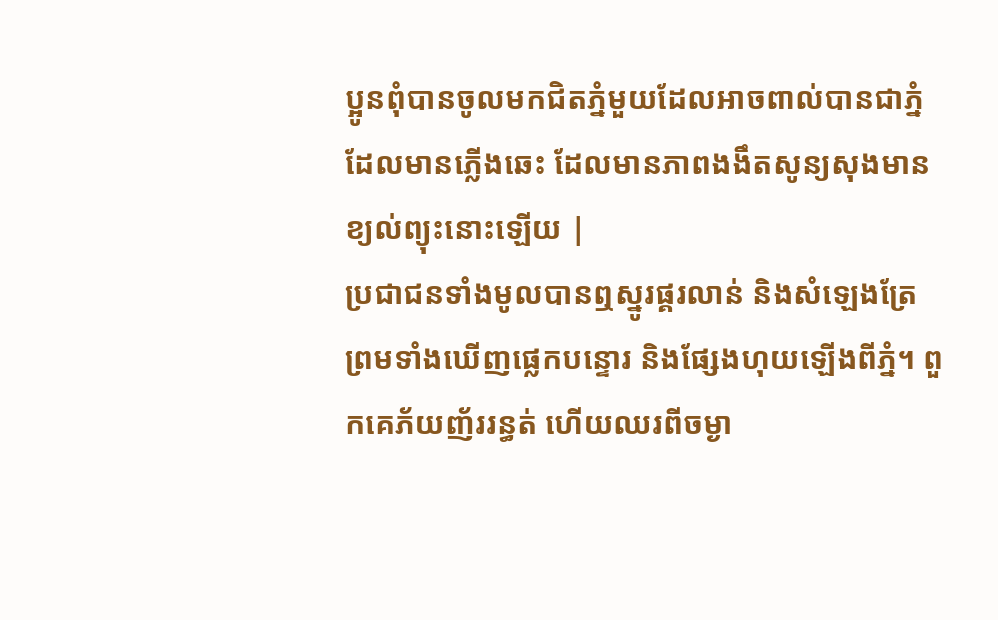ប្អូនពុំបានចូលមកជិតភ្នំមួយដែលអាចពាល់បានជាភ្នំដែលមានភ្លើងឆេះ ដែលមានភាពងងឹតសូន្យសុងមានខ្យល់ព្យុះនោះឡើយ |
ប្រជាជនទាំងមូលបានឮស្នូរផ្គរលាន់ និងសំឡេងត្រែ ព្រមទាំងឃើញផ្លេកបន្ទោរ និងផ្សែងហុយឡើងពីភ្នំ។ ពួកគេភ័យញ័ររន្ធត់ ហើយឈរពីចម្ងា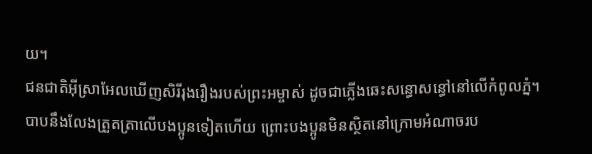យ។
ជនជាតិអ៊ីស្រាអែលឃើញសិរីរុងរឿងរបស់ព្រះអម្ចាស់ ដូចជាភ្លើងឆេះសន្ធោសន្ធៅនៅលើកំពូលភ្នំ។
បាបនឹងលែងត្រួតត្រាលើបងប្អូនទៀតហើយ ព្រោះបងប្អូនមិនស្ថិតនៅក្រោមអំណាចរប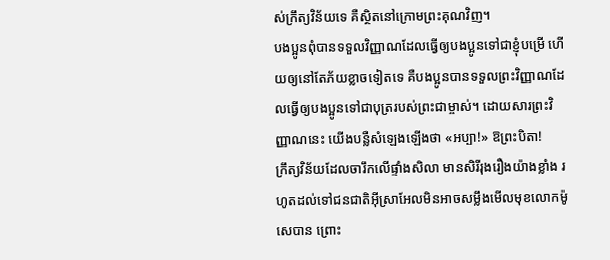ស់ក្រឹត្យវិន័យទេ គឺស្ថិតនៅក្រោមព្រះគុណវិញ។
បងប្អូនពុំបានទទួលវិញ្ញាណដែលធ្វើឲ្យបងប្អូនទៅជាខ្ញុំបម្រើ ហើយឲ្យនៅតែភ័យខ្លាចទៀតទេ គឺបងប្អូនបានទទួលព្រះវិញ្ញាណដែលធ្វើឲ្យបងប្អូនទៅជាបុត្ររបស់ព្រះជាម្ចាស់។ ដោយសារព្រះវិញ្ញាណនេះ យើងបន្លឺសំឡេងឡើងថា «អប្បា!» ឱព្រះបិតា!
ក្រឹត្យវិន័យដែលចារឹកលើផ្ទាំងសិលា មានសិរីរុងរឿងយ៉ាងខ្លាំង រហូតដល់ទៅជនជាតិអ៊ីស្រាអែលមិនអាចសម្លឹងមើលមុខលោកម៉ូសេបាន ព្រោះ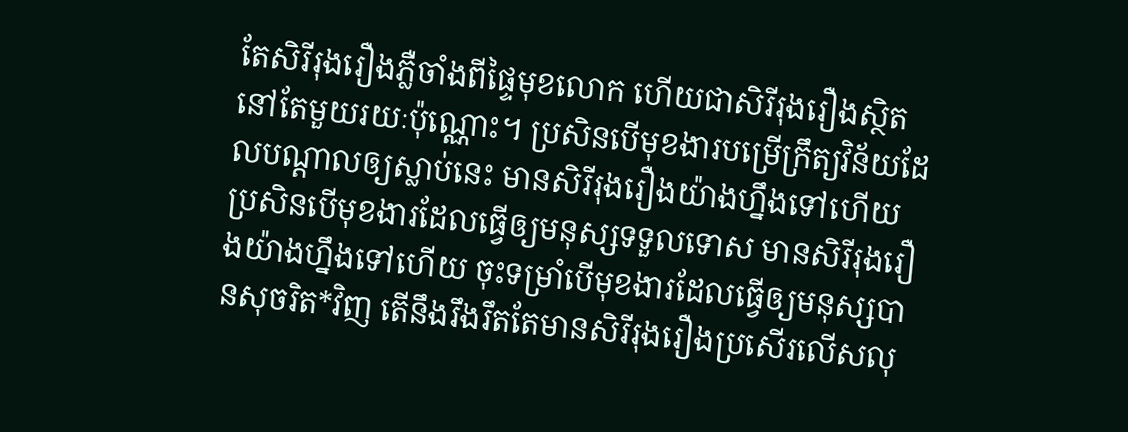តែសិរីរុងរឿងភ្លឺចាំងពីផ្ទៃមុខលោក ហើយជាសិរីរុងរឿងស្ថិតនៅតែមួយរយៈប៉ុណ្ណោះ។ ប្រសិនបើមុខងារបម្រើក្រឹត្យវិន័យដែលបណ្ដាលឲ្យស្លាប់នេះ មានសិរីរុងរឿងយ៉ាងហ្នឹងទៅហើយ
ប្រសិនបើមុខងារដែលធ្វើឲ្យមនុស្សទទួលទោស មានសិរីរុងរឿងយ៉ាងហ្នឹងទៅហើយ ចុះទម្រាំបើមុខងារដែលធ្វើឲ្យមនុស្សបានសុចរិត*វិញ តើនឹងរឹងរឹតតែមានសិរីរុងរឿងប្រសើរលើសលុ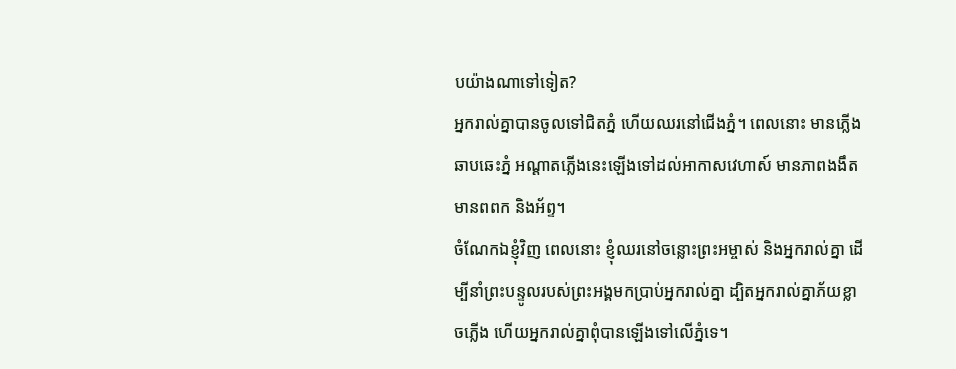បយ៉ាងណាទៅទៀត?
អ្នករាល់គ្នាបានចូលទៅជិតភ្នំ ហើយឈរនៅជើងភ្នំ។ ពេលនោះ មានភ្លើងឆាបឆេះភ្នំ អណ្ដាតភ្លើងនេះឡើងទៅដល់អាកាសវេហាស៍ មានភាពងងឹត មានពពក និងអ័ព្ទ។
ចំណែកឯខ្ញុំវិញ ពេលនោះ ខ្ញុំឈរនៅចន្លោះព្រះអម្ចាស់ និងអ្នករាល់គ្នា ដើម្បីនាំព្រះបន្ទូលរបស់ព្រះអង្គមកប្រាប់អ្នករាល់គ្នា ដ្បិតអ្នករាល់គ្នាភ័យខ្លាចភ្លើង ហើយអ្នករាល់គ្នាពុំបានឡើងទៅលើភ្នំទេ។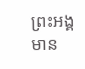ព្រះអង្គមាន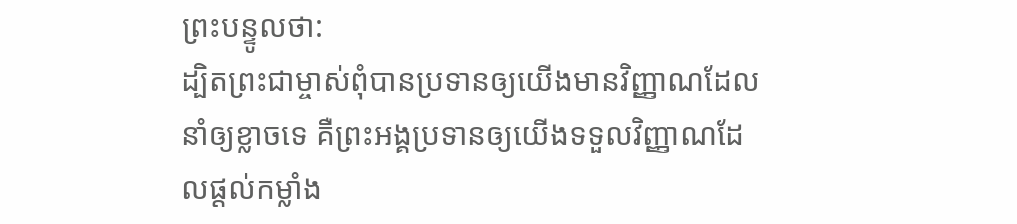ព្រះបន្ទូលថា:
ដ្បិតព្រះជាម្ចាស់ពុំបានប្រទានឲ្យយើងមានវិញ្ញាណដែលនាំឲ្យខ្លាចទេ គឺព្រះអង្គប្រទានឲ្យយើងទទួលវិញ្ញាណដែលផ្ដល់កម្លាំង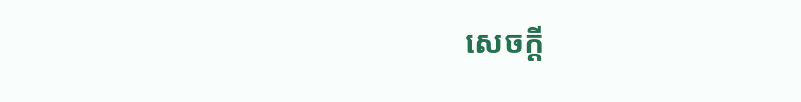សេចក្ដី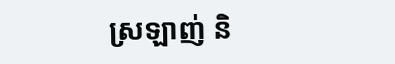ស្រឡាញ់ និ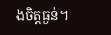ងចិត្តធ្ងន់។